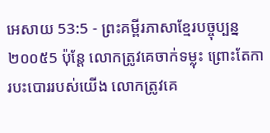អេសាយ 53:5 - ព្រះគម្ពីរភាសាខ្មែរបច្ចុប្បន្ន ២០០៥5 ប៉ុន្តែ លោកត្រូវគេចាក់ទម្លុះ ព្រោះតែការបះបោររបស់យើង លោកត្រូវគេ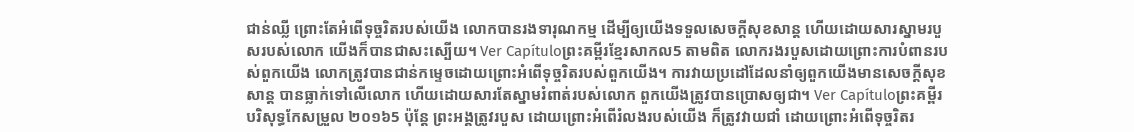ជាន់ឈ្លី ព្រោះតែអំពើទុច្ចរិតរបស់យើង លោកបានរងទារុណកម្ម ដើម្បីឲ្យយើងទទួលសេចក្ដីសុខសាន្ត ហើយដោយសារស្នាមរបួសរបស់លោក យើងក៏បានជាសះស្បើយ។ Ver Capítuloព្រះគម្ពីរខ្មែរសាកល5 តាមពិត លោករងរបួសដោយព្រោះការបំពានរបស់ពួកយើង លោកត្រូវបានជាន់កម្ទេចដោយព្រោះអំពើទុច្ចរិតរបស់ពួកយើង។ ការវាយប្រដៅដែលនាំឲ្យពួកយើងមានសេចក្ដីសុខសាន្ត បានធ្លាក់ទៅលើលោក ហើយដោយសារតែស្នាមរំពាត់របស់លោក ពួកយើងត្រូវបានប្រោសឲ្យជា។ Ver Capítuloព្រះគម្ពីរបរិសុទ្ធកែសម្រួល ២០១៦5 ប៉ុន្តែ ព្រះអង្គត្រូវរបួស ដោយព្រោះអំពើរំលងរបស់យើង ក៏ត្រូវវាយជាំ ដោយព្រោះអំពើទុច្ចរិតរ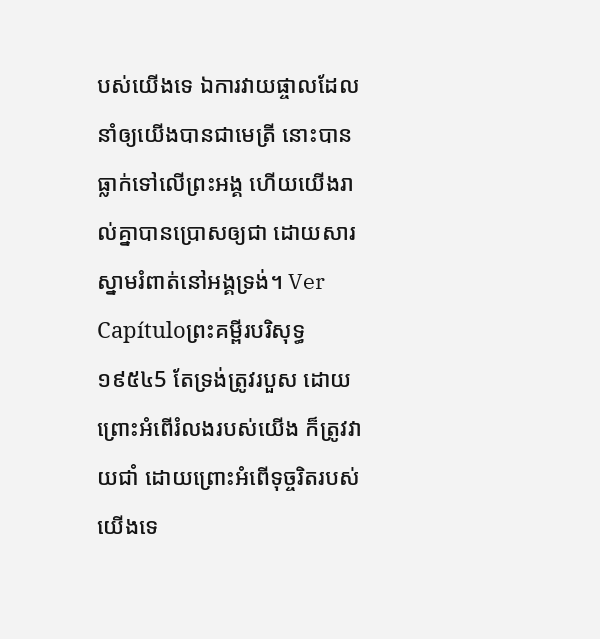បស់យើងទេ ឯការវាយផ្ចាលដែលនាំឲ្យយើងបានជាមេត្រី នោះបានធ្លាក់ទៅលើព្រះអង្គ ហើយយើងរាល់គ្នាបានប្រោសឲ្យជា ដោយសារស្នាមរំពាត់នៅអង្គទ្រង់។ Ver Capítuloព្រះគម្ពីរបរិសុទ្ធ ១៩៥៤5 តែទ្រង់ត្រូវរបួស ដោយព្រោះអំពើរំលងរបស់យើង ក៏ត្រូវវាយជាំ ដោយព្រោះអំពើទុច្ចរិតរបស់យើងទេ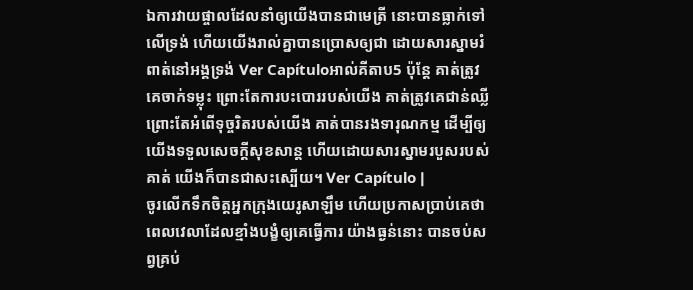ឯការវាយផ្ចាលដែលនាំឲ្យយើងបានជាមេត្រី នោះបានធ្លាក់ទៅលើទ្រង់ ហើយយើងរាល់គ្នាបានប្រោសឲ្យជា ដោយសារស្នាមរំពាត់នៅអង្គទ្រង់ Ver Capítuloអាល់គីតាប5 ប៉ុន្តែ គាត់ត្រូវគេចាក់ទម្លុះ ព្រោះតែការបះបោររបស់យើង គាត់ត្រូវគេជាន់ឈ្លី ព្រោះតែអំពើទុច្ចរិតរបស់យើង គាត់បានរងទារុណកម្ម ដើម្បីឲ្យយើងទទួលសេចក្ដីសុខសាន្ត ហើយដោយសារស្នាមរបួសរបស់គាត់ យើងក៏បានជាសះស្បើយ។ Ver Capítulo |
ចូរលើកទឹកចិត្តអ្នកក្រុងយេរូសាឡឹម ហើយប្រកាសប្រាប់គេថា ពេលវេលាដែលខ្មាំងបង្ខំឲ្យគេធ្វើការ យ៉ាងធ្ងន់នោះ បានចប់សព្វគ្រប់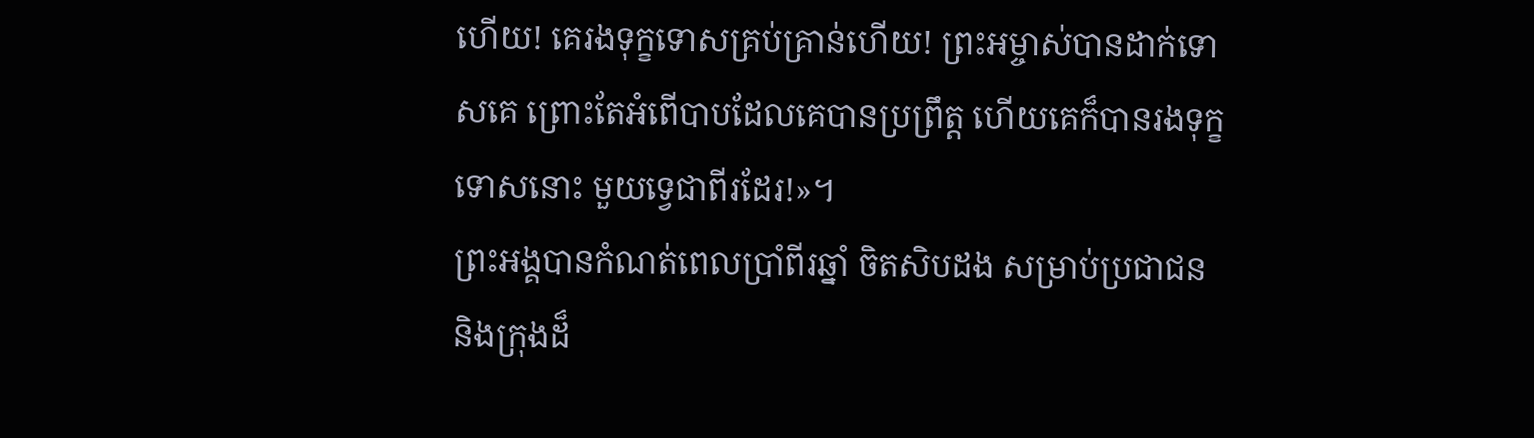ហើយ! គេរងទុក្ខទោសគ្រប់គ្រាន់ហើយ! ព្រះអម្ចាស់បានដាក់ទោសគេ ព្រោះតែអំពើបាបដែលគេបានប្រព្រឹត្ត ហើយគេក៏បានរងទុក្ខទោសនោះ មួយទ្វេជាពីរដែរ!»។
ព្រះអង្គបានកំណត់ពេលប្រាំពីរឆ្នាំ ចិតសិបដង សម្រាប់ប្រជាជន និងក្រុងដ៏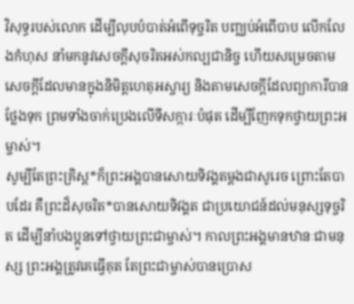វិសុទ្ធរបស់លោក ដើម្បីលុបបំបាត់អំពើទុច្ចរិត បញ្ឈប់អំពើបាប លើកលែងកំហុស នាំមកនូវសេចក្ដីសុចរិតអស់កល្បជានិច្ច ហើយសម្រេចតាមសេចក្ដីដែលមានក្នុងនិមិត្តហេតុអស្ចារ្យ និងតាមសេចក្ដីដែលព្យាការីបានថ្លែងទុក ព្រមទាំងចាក់ប្រេងលើទីសក្ការៈបំផុត ដើម្បីញែកទុកថ្វាយព្រះអម្ចាស់។
សូម្បីតែព្រះគ្រិស្ត*ក៏ព្រះអង្គបានសោយទិវង្គតម្ដងជាសូរេច ព្រោះតែបាបដែរ គឺព្រះដ៏សុចរិត*បានសោយទិវង្គត ជាប្រយោជន៍ដល់មនុស្សទុច្ចរិត ដើម្បីនាំបងប្អូនទៅថ្វាយព្រះជាម្ចាស់។ កាលព្រះអង្គមានឋានៈជាមនុស្ស ព្រះអង្គត្រូវគេធ្វើគុត តែព្រះជាម្ចាស់បានប្រោស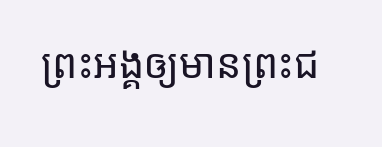ព្រះអង្គឲ្យមានព្រះជ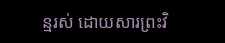ន្មរស់ ដោយសារព្រះវិ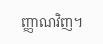ញ្ញាណវិញ។